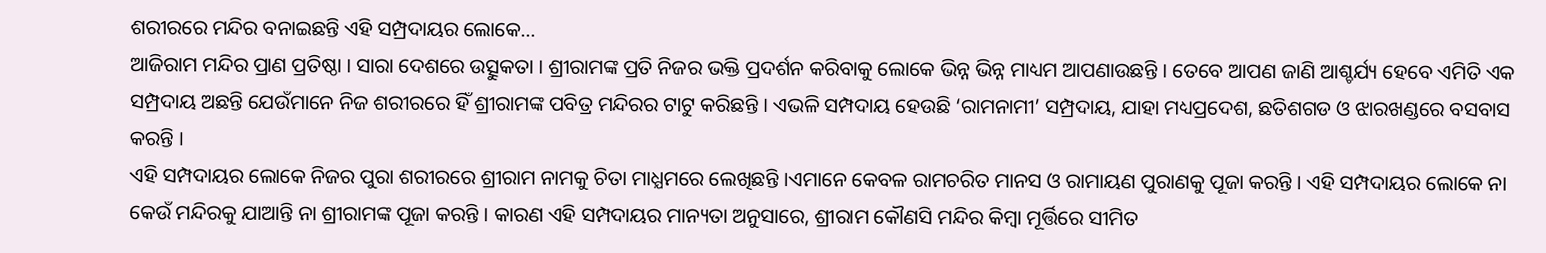ଶରୀରରେ ମନ୍ଦିର ବନାଇଛନ୍ତି ଏହି ସମ୍ପ୍ରଦାୟର ଲୋକେ…
ଆଜିରାମ ମନ୍ଦିର ପ୍ରାଣ ପ୍ରତିଷ୍ଠା । ସାରା ଦେଶରେ ଉତ୍ସୁକତା । ଶ୍ରୀରାମଙ୍କ ପ୍ରତି ନିଜର ଭକ୍ତି ପ୍ରଦର୍ଶନ କରିବାକୁ ଲୋକେ ଭିନ୍ନ ଭିନ୍ନ ମାଧ୍ୟମ ଆପଣାଉଛନ୍ତି । ତେବେ ଆପଣ ଜାଣି ଆଶ୍ଚର୍ଯ୍ୟ ହେବେ ଏମିତି ଏକ ସମ୍ପ୍ରଦାୟ ଅଛନ୍ତି ଯେଉଁମାନେ ନିଜ ଶରୀରରେ ହିଁ ଶ୍ରୀରାମଙ୍କ ପବିତ୍ର ମନ୍ଦିରର ଟାଟୁ କରିଛନ୍ତି । ଏଭଳି ସମ୍ପଦାୟ ହେଉଛି ‘ରାମନାମୀ’ ସମ୍ପ୍ରଦାୟ, ଯାହା ମଧ୍ୟପ୍ରଦେଶ, ଛତିଶଗଡ ଓ ଝାରଖଣ୍ଡରେ ବସବାସ କରନ୍ତି ।
ଏହି ସମ୍ପଦାୟର ଲୋକେ ନିଜର ପୁରା ଶରୀରରେ ଶ୍ରୀରାମ ନାମକୁ ଚିତା ମାଧ୍ଯମରେ ଲେଖିଛନ୍ତି ।ଏମାନେ କେବଳ ରାମଚରିତ ମାନସ ଓ ରାମାୟଣ ପୁରାଣକୁ ପୂଜା କରନ୍ତି । ଏହି ସମ୍ପଦାୟର ଲୋକେ ନା କେଉଁ ମନ୍ଦିରକୁ ଯାଆନ୍ତି ନା ଶ୍ରୀରାମଙ୍କ ପୂଜା କରନ୍ତି । କାରଣ ଏହି ସମ୍ପଦାୟର ମାନ୍ୟତା ଅନୁସାରେ, ଶ୍ରୀରାମ କୌଣସି ମନ୍ଦିର କିମ୍ବା ମୂର୍ତ୍ତିରେ ସୀମିତ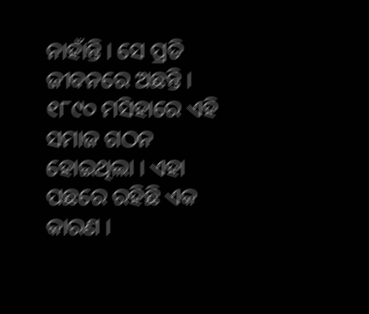ନାହାଁନ୍ତି । ସେ ପ୍ରତି ଜୀବନରେ ଅଛନ୍ତି ।
୧୮୯୦ ମସିହାରେ ଏହି ସମାଜ ଗଠନ ହୋଇଥିଲା । ଏହା ପଛରେ ରହିଛି ଏକ କାରଣ ।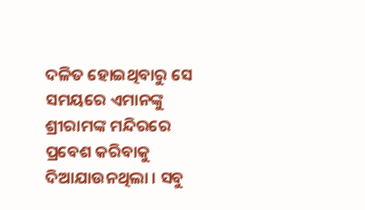ଦଳିତ ହୋଇଥିବାରୁ ସେ ସମୟରେ ଏମାନଙ୍କୁ ଶ୍ରୀରାମଙ୍କ ମନ୍ଦିରରେ ପ୍ରବେଶ କରିବାକୁ ଦିଆଯାଉନଥିଲା । ସବୁ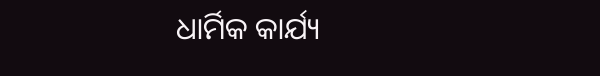ଧାର୍ମିକ କାର୍ଯ୍ୟ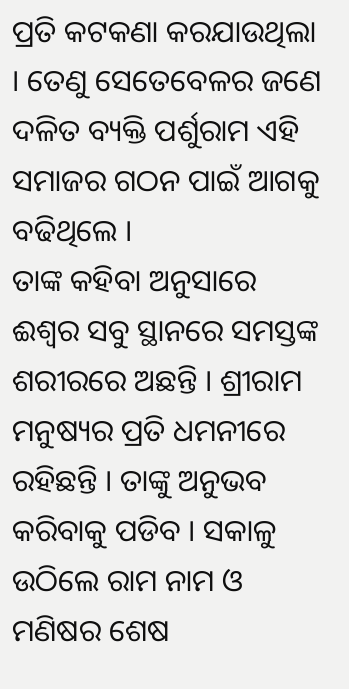ପ୍ରତି କଟକଣା କରଯାଉଥିଲା । ତେଣୁ ସେତେବେଳର ଜଣେ ଦଳିତ ବ୍ୟକ୍ତି ପର୍ଶୁରାମ ଏହି ସମାଜର ଗଠନ ପାଇଁ ଆଗକୁ ବଢିଥିଲେ ।
ତାଙ୍କ କହିବା ଅନୁସାରେ ଈଶ୍ୱର ସବୁ ସ୍ଥାନରେ ସମସ୍ତଙ୍କ ଶରୀରରେ ଅଛନ୍ତି । ଶ୍ରୀରାମ ମନୁଷ୍ୟର ପ୍ରତି ଧମନୀରେ ରହିଛନ୍ତି । ତାଙ୍କୁ ଅନୁଭବ କରିବାକୁ ପଡିବ । ସକାଳୁ ଉଠିଲେ ରାମ ନାମ ଓ ମଣିଷର ଶେଷ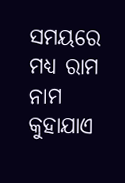ସମୟରେ ମଧ୍ୟ ରାମ ନାମ କୁହାଯାଏ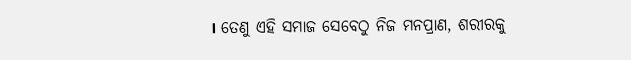। ତେଣୁ ଏହି ସମାଜ ସେବେଠୁ ନିଜ ମନପ୍ରାଣ, ଶରୀରକୁ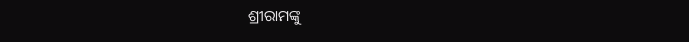ଶ୍ରୀରାମଙ୍କୁ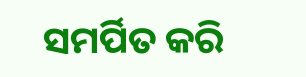ସମର୍ପିତ କରି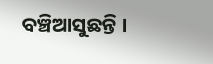ବଞ୍ଚିଆସୁଛନ୍ତି ।